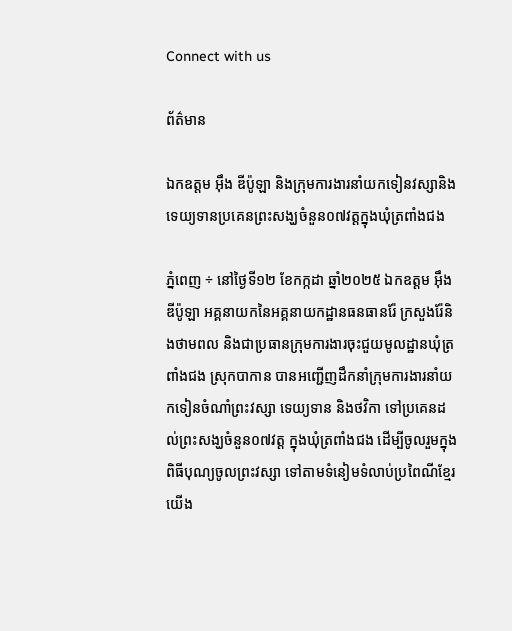Connect with us

ព័ត៌មាន

ឯកឧត្តម អ៊ឹង ឌីប៉ូឡា និងក្រុមការងារនាំយកទៀនវស្សានិងទេយ្យទានប្រគេនព្រះសង្ឃចំនួន០៧វត្តក្នុងឃុំត្រពាំងជង

ភ្នំពេញ ÷ នៅថ្ងៃទី១២ ខែកក្កដា ឆ្នាំ២០២៥ ឯកឧត្តម អ៊ឹង ឌីប៉ូឡា អគ្គនាយកនៃអគ្គនាយកដ្ឋានធនធានរ៉ែ ក្រសួងរ៉ែនិងថាមពល និងជាប្រធានក្រុមការងារចុះជួយមូលដ្ឋានឃុំត្រពាំងជង ស្រុកបាកាន បានអញ្ជើញដឹកនាំក្រុមការងារនាំយកទៀនចំណាំព្រះវស្សា ទេយ្យទាន និងថវិកា ទៅប្រគេនដល់ព្រះសង្ឃចំនួន០៧វត្ត ក្នុងឃុំត្រពាំងជង ដើម្បីចូលរួមក្នុងពិធីបុណ្យចូលព្រះវស្សា ទៅតាមទំនៀមទំលាប់ប្រពៃណីខ្មែរយើង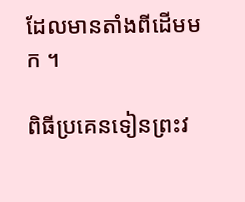ដែលមានតាំងពីដើមមក ។

ពិធីប្រគេនទៀនព្រះវ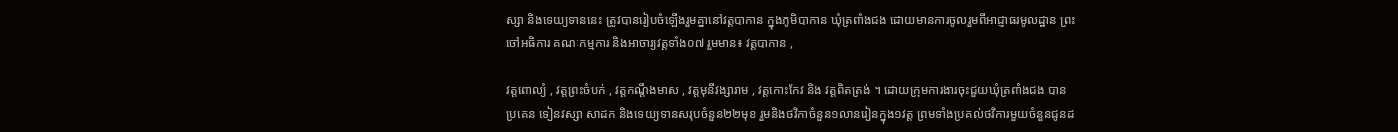ស្សា និងទេយ្យទាននេះ ត្រូវបានរៀបចំឡើងរួមគ្នានៅវត្តបាកាន ក្នុងភូមិបាកាន ឃុំត្រពាំងជង ដោយមានការចូលរួមពីអាជ្ញាធរមូលដ្ឋាន ព្រះចៅអធិការ គណៈកម្មការ និងអាចារ្យវត្តទាំង០៧ រួមមាន៖ វត្តបាកាន ,

វត្តពោល្យំ , វត្តព្រះចំបក់ , វត្តកណ្តឹងមាស , វត្តមុនីវង្សារាម , វត្តកោះកែវ និង វត្តពិតត្រង់ ។ ដោយក្រុមការងារចុះជួយឃុំត្រពាំងជង បានប្រគេន ទៀនវស្សា សាដក និងទេយ្យទានសរុបចំនួន២២មុខ រួមនិងថវិកាចំនួន១លានរៀនក្នុង១វត្ត ព្រមទាំងប្រគល់ថវិការមួយចំនួនជូនដ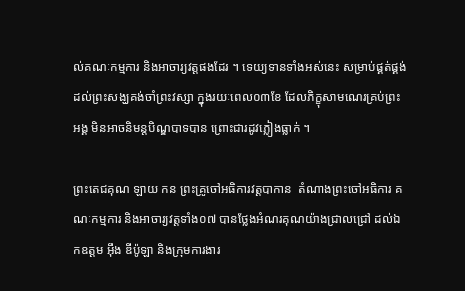ល់គណៈកម្មការ និងអាចារ្យវត្តផងដែរ ។ ទេយ្យទានទាំងអស់នេះ សម្រាប់ផ្គត់ផ្គង់ដល់ព្រះសង្ឃគង់ចាំព្រះវស្សា ក្នុងរយៈពេល០៣ខែ ដែលភិក្ខុសាមណេរគ្រប់ព្រះអង្គ មិនអាចនិមន្តបិណ្ឌបាទបាន ព្រោះជារដូវភ្លៀងធ្លាក់ ។

ព្រះតេជគុណ ឡាយ កន ព្រះគ្រូចៅអធិការវត្តបាកាន  តំណាងព្រះចៅអធិការ គណៈកម្មការ និងអាចារ្យវត្តទាំង០៧ បានថ្លែងអំណរគុណយ៉ាងជ្រាលជ្រៅ ដល់ឯកឧត្តម អ៊ឹង ឌីប៉ូឡា និងក្រុមការងារ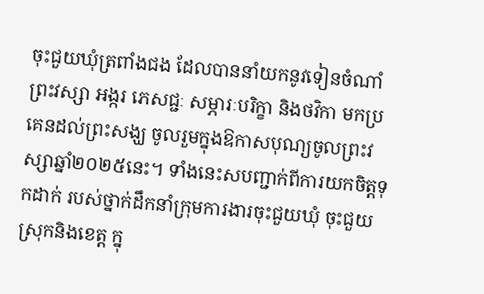ចុះជួយឃុំត្រពាំងជង ដែលបាននាំយកនូវទៀនចំណាំព្រះវស្សា អង្ករ ភេសជ្ជៈ សម្ភារៈបរិក្ខា និងថវិកា មកប្រគេនដល់ព្រះសង្ឃ ចូលរួមក្នុងឱកាសបុណ្យចូលព្រះវស្សាឆ្នាំ២០២៥នេះ។ ទាំងនេះសបញ្ជាក់ពីការយកចិត្តទុកដាក់ របស់ថ្នាក់ដឹកនាំក្រុមការងារចុះជួយឃុំ ចុះជួយស្រុកនិងខេត្ត ក្នុ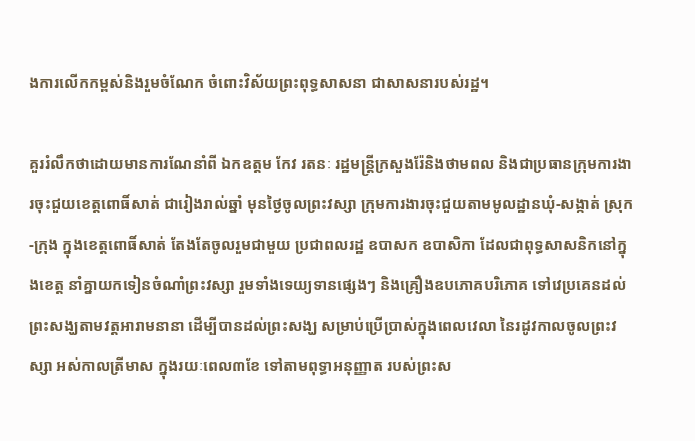ងការលើកកម្ពស់និងរួមចំណែក ចំពោះវិស័យព្រះពុទ្ធសាសនា ជាសាសនារបស់រដ្ឋ។

គួររំលឹកថាដោយមានការណែនាំពី ឯកឧត្តម កែវ រតនៈ រដ្ឋមន្ត្រីក្រសួងរ៉ែនិងថាមពល និងជាប្រធានក្រុមការងារចុះជួយខេត្តពោធិ៍សាត់ ជារៀងរាល់ឆ្នាំ មុនថ្ងៃចូលព្រះវស្សា ក្រុមការងារចុះជួយតាមមូលដ្ឋានឃុំ-សង្កាត់ ស្រុក-ក្រុង ក្នុងខេត្តពោធិ៍សាត់ តែងតែចូលរួមជាមួយ ប្រជាពលរដ្ឋ ឧបាសក ឧបាសិកា ដែលជាពុទ្ធសាសនិកនៅក្នុងខេត្ត នាំគ្នាយកទៀនចំណាំព្រះវស្សា រួមទាំងទេយ្យទានផ្សេងៗ និងគ្រឿងឧបភោគបរិភោគ ទៅវេប្រគេនដល់ព្រះសង្ឃតាមវត្តអារាមនានា ដើម្បីបានដល់ព្រះសង្ឃ សម្រាប់ប្រើប្រាស់ក្នុងពេលវេលា នៃរដូវកាលចូលព្រះវស្សា អស់កាលត្រីមាស ក្នុងរយៈពេល៣ខែ ទៅតាមពុទ្ធាអនុញ្ញាត របស់ព្រះស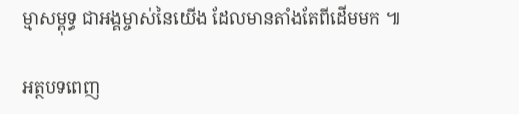ម្មាសម្ពុទ្ធ ជាអង្គម្ចាស់នៃយើង ដែលមានតាំងតែពីដើមមក ៕

អត្ថបទពេញ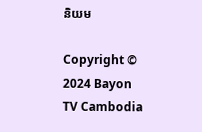និយម

Copyright © 2024 Bayon TV Cambodia